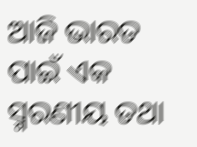ଆଜି ଭାରତ ପାଇଁ ଏକ ସ୍ମରଣୀୟ ତଥା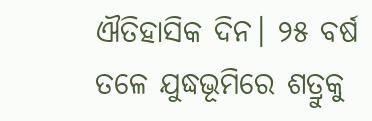ଐତିହାସିକ ଦିନ। ୨୫ ବର୍ଷ ତଳେ ଯୁଦ୍ଧଭୂମିରେ ଶତ୍ରୁକୁ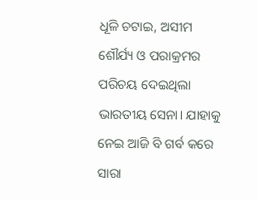ଧୂଳି ଚଟାଇ, ଅସୀମ ଶୌର୍ଯ୍ୟ ଓ ପରାକ୍ରମର ପରିଚୟ ଦେଇଥିଲା ଭାରତୀୟ ସେନା। ଯାହାକୁ ନେଇ ଆଜି ବି ଗର୍ବ କରେ ସାରା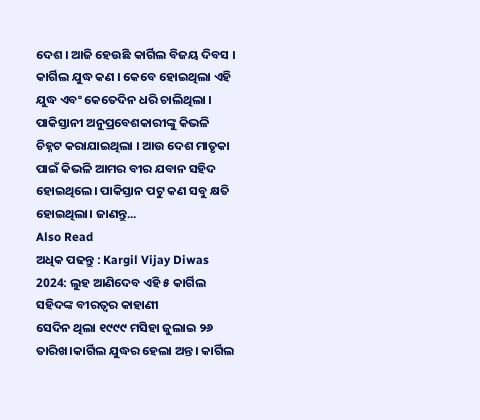ଦେଶ । ଆଜି ହେଉଛି କାର୍ଗିଲ ବିଜୟ ଦିବସ ।
କାର୍ଗିଲ ଯୁଦ୍ଧ କଣ । କେବେ ହୋଇଥିଲା ଏହି ଯୁଦ୍ଧ ଏବଂ କେତେଦିନ ଧରି ଚାଲିଥିଲା । ପାକିସ୍ତାନୀ ଅନୁପ୍ରବେଶକାରୀଙ୍କୁ କିଭଳି ଚିହ୍ନଟ କରାଯାଇଥିଲା । ଆଉ ଦେଶ ମାତୃକା ପାଇଁ କିଭଳି ଆମର ବୀର ଯବାନ ସହିଦ ହୋଇଥିଲେ। ପାକିସ୍ତାନ ପଟୁ କଣ ସବୁ କ୍ଷତି ହୋଇଥିଲା। ଜାଣନ୍ତୁ...
Also Read
ଅଧିକ ପଢନ୍ତୁ : Kargil Vijay Diwas 2024: ଲୁହ ଆଣିଦେବ ଏହି ୫ କାର୍ଗିଲ ସହିଦଙ୍କ ବୀରତ୍ୱର କାହାଣୀ
ସେଦିନ ଥିଲା ୧୯୯୯ ମସିହା ଜୁଲାଇ ୨୬ ତାରିଖ।କାର୍ଗିଲ ଯୁଦ୍ଧର ହେଲା ଅନ୍ତ। କାର୍ଗିଲ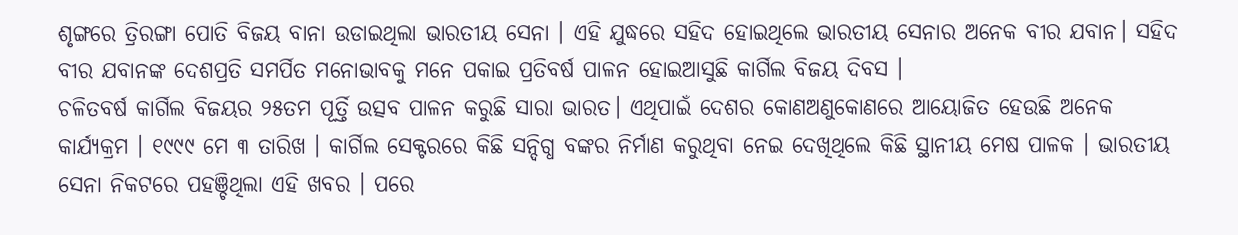ଶୃଙ୍ଗରେ ତ୍ରିରଙ୍ଗା ପୋତି ବିଜୟ ବାନା ଉଡାଇଥିଲା ଭାରତୀୟ ସେନା । ଏହି ଯୁଦ୍ଧରେ ସହିଦ ହୋଇଥିଲେ ଭାରତୀୟ ସେନାର ଅନେକ ବୀର ଯବାନ। ସହିଦ ବୀର ଯବାନଙ୍କ ଦେଶପ୍ରତି ସମର୍ପିତ ମନୋଭାବକୁ ମନେ ପକାଇ ପ୍ରତିବର୍ଷ ପାଳନ ହୋଇଆସୁଛି କାର୍ଗିଲ ବିଜୟ ଦିବସ ।
ଚଳିତବର୍ଷ କାର୍ଗିଲ ବିଜୟର ୨୫ତମ ପୂର୍ତ୍ତି ଉତ୍ସବ ପାଳନ କରୁଛି ସାରା ଭାରତ। ଏଥିପାଇଁ ଦେଶର କୋଣଅଣୁକୋଣରେ ଆୟୋଜିତ ହେଉଛି ଅନେକ କାର୍ଯ୍ୟକ୍ରମ । ୧୯୯୯ ମେ ୩ ତାରିଖ । କାର୍ଗିଲ ସେକ୍ଟରରେ କିଛି ସନ୍ଦିଗ୍ଧ ବଙ୍କର ନିର୍ମାଣ କରୁଥିବା ନେଇ ଦେଖିଥିଲେ କିଛି ସ୍ଥାନୀୟ ମେଷ ପାଳକ । ଭାରତୀୟ ସେନା ନିକଟରେ ପହଞ୍ଚିଥିଲା ଏହି ଖବର । ପରେ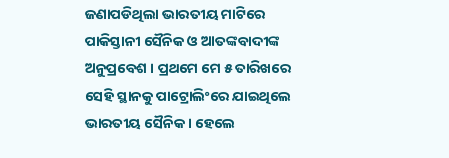ଜଣାପଡିଥିଲା ଭାରତୀୟ ମାଟିରେ ପାକିସ୍ତାନୀ ସୈନିକ ଓ ଆତଙ୍କବାଦୀଙ୍କ ଅନୁପ୍ରବେଶ । ପ୍ରଥମେ ମେ ୫ ତାରିଖରେ ସେହି ସ୍ଥାନକୁ ପାଟ୍ରୋଲିଂରେ ଯାଇଥିଲେ ଭାରତୀୟ ସୈନିକ । ହେଲେ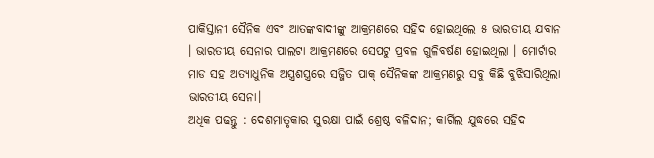ପାକିସ୍ତାନୀ ସୈନିକ ଏବଂ ଆତଙ୍କବାଦୀଙ୍କୁ ଆକ୍ରମଣରେ ସହିଦ ହୋଇଥିଲେ ୫ ଭାରତୀୟ ଯବାନ । ଭାରତୀୟ ସେନାର ପାଲଟା ଆକ୍ରମଣରେ ସେପଟୁ ପ୍ରବଳ ଗୁଳିବର୍ଷଣ ହୋଇଥିଲା । ମୋର୍ଟାର ମାଡ ସହ ଅତ୍ୟାଧୁନିକ ଅସ୍ତ୍ରଶସ୍ତ୍ରରେ ସଜ୍ଜିତ ପାକ୍ ସୈନିକଙ୍କ ଆକ୍ରମଣରୁ ସବୁ କିଛି ବୁଝିସାରିଥିଲା ଭାରତୀୟ ସେନା।
ଅଧିକ ପଢନ୍ତୁ : ଦେଶମାତୃକାର ସୁରକ୍ଷା ପାଇଁ ଶ୍ରେଷ୍ଠ ବଳିଦାନ; କାର୍ଗିଲ ଯୁଦ୍ଧରେ ସହିଦ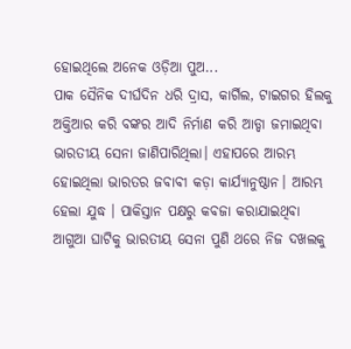ହୋଇଥିଲେ ଅନେକ ଓଡ଼ିଆ ପୁଅ...
ପାକ ସୈନିକ ଦୀର୍ଘଦିନ ଧରି ଦ୍ରାସ, କାର୍ଗିଲ, ଟାଇଗର ହିଲକୁ ଅକ୍ତିଆର କରି ବଙ୍କର ଆଦି ନିର୍ମାଣ କରି ଆଡ୍ଡା ଜମାଇଥିବା ଭାରତୀୟ ସେନା ଜାଣିପାରିଥିଲା। ଏହାପରେ ଆରମ୍ଭ ହୋଇଥିଲା ଭାରତର ଜବାବୀ କଡ଼ା କାର୍ଯ୍ୟାନୁଷ୍ଠାନ। ଆରମ୍ଭ ହେଲା ଯୁଦ୍ଧ । ପାକିସ୍ତାନ ପକ୍ଷରୁ କବଜା କରାଯାଇଥିବା ଆଗୁଆ ଘାଟିକୁ ଭାରତୀୟ ସେନା ପୁଣି ଥରେ ନିଜ ଦଖଲକୁ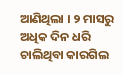ଆଣିଥିଲା । ୨ ମାସରୁ ଅଧିକ ଦିନ ଧରି ଚାଲିଥିବା କାରଗିଲ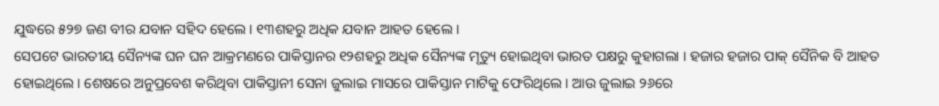ଯୁଦ୍ଧରେ ୫୨୭ ଜଣ ବୀର ଯବାନ ସହିଦ ହେଲେ। ୧୩ଶହରୁ ଅଧିକ ଯବାନ ଆହତ ହେଲେ ।
ସେପଟେ ଭାରତୀୟ ସୈନ୍ୟଙ୍କ ଘନ ଘନ ଆକ୍ରମଣରେ ପାକିସ୍ତାନର ୧୨ଶହରୁ ଅଧିକ ସୈନ୍ୟଙ୍କ ମୃତ୍ୟୁ ହୋଇଥିବା ଭାରତ ପକ୍ଷରୁ କୁହାଗଲା । ହଜାର ହଜାର ପାକ୍ ସୈନିକ ବି ଆହତ ହୋଇଥିଲେ। ଶେଷରେ ଅନୁପ୍ରବେଶ କରିଥିବା ପାକିସ୍ତାନୀ ସେନା ଜୁଲାଇ ମାସରେ ପାକିସ୍ତାନ ମାଟିକୁ ଫେରିଥିଲେ । ଆଉ ଜୁଲାଇ ୨୬ରେ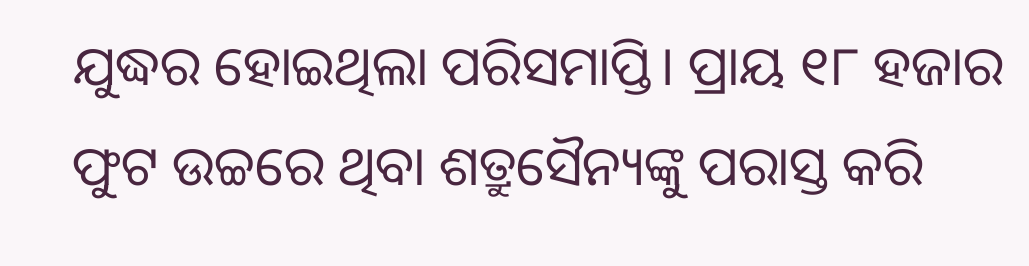ଯୁଦ୍ଧର ହୋଇଥିଲା ପରିସମାପ୍ତି। ପ୍ରାୟ ୧୮ ହଜାର ଫୁଟ ଉଚ୍ଚରେ ଥିବା ଶତ୍ରୁସୈନ୍ୟଙ୍କୁ ପରାସ୍ତ କରି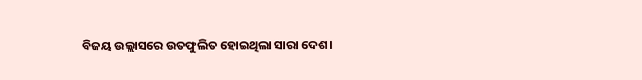ବିଜୟ ଉଲ୍ଲାସରେ ଉତଫୁଲିତ ହୋଇଥିଲା ସାରା ଦେଶ।